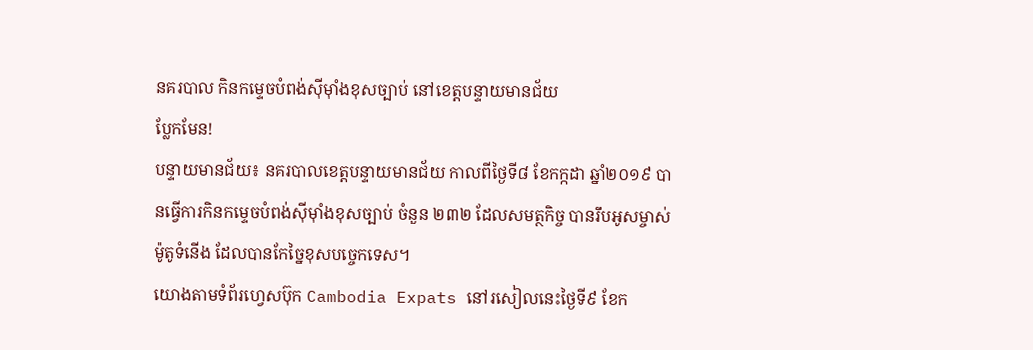នគរបាល កិនកម្ទេចបំពង់ស៊ីម៉ាំងខុសច្បាប់ នៅខេត្តបន្ទាយមានជ័យ
ប្លែកមែន!
បន្ទាយមានជ័យ៖ នគរបាលខេត្តបន្ទាយមានជ័យ កាលពីថ្ងៃទី៨ ខែកក្កដា ឆ្នាំ២០១៩ បានធ្វើការកិនកម្ទេចបំពង់ស៊ីម៉ាំងខុសច្បាប់ ចំនួន ២៣២ ដែលសមត្ថកិច្ច បានរឹបអូសម្ចាស់ម៉ូតូទំនើង ដែលបានកែច្នៃខុសបច្ចេកទេស។
យោងតាមទំព័រហ្វេសប៊ុក Cambodia Expats នៅរសៀលនេះថ្ងៃទី៩ ខែក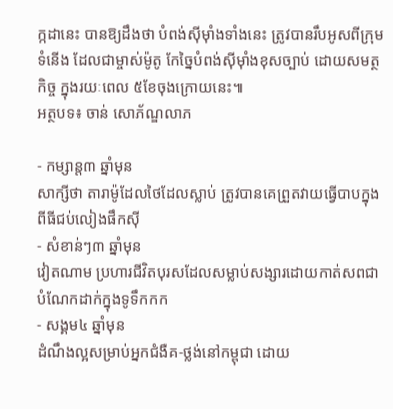ក្កដានេះ បានឱ្យដឹងថា បំពង់ស៊ីម៉ាំងទាំងនេះ ត្រូវបានរឹបអូសពីក្រុមទំនើង ដែលជាម្ចាស់ម៉ូតូ កែច្នៃបំពង់ស៊ីម៉ាំងខុសច្បាប់ ដោយសមត្ថកិច្ច ក្នុងរយៈពេល ៥ខែចុងក្រោយនេះ៕
អត្ថបទ៖ ចាន់ សោភ័ណ្ឌលាភ

- កម្សាន្ត៣ ឆ្នាំមុន
សាក្សីថា តារាម៉ូដែលថៃដែលស្លាប់ ត្រូវបានគេព្រួតវាយធ្វើបាបក្នុងពីធីជប់លៀងផឹកស៊ី
- សំខាន់ៗ៣ ឆ្នាំមុន
វៀតណាម ប្រហារជីវិតបុរសដែលសម្លាប់សង្សារដោយកាត់សពជាបំណែកដាក់ក្នុងទូទឹកកក
- សង្គម៤ ឆ្នាំមុន
ដំណឹងល្អសម្រាប់អ្នកជំងឺគ-ថ្លង់នៅកម្ពុជា ដោយ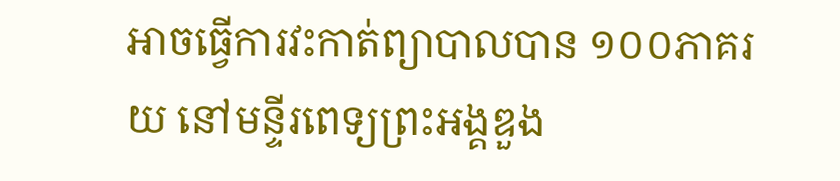អាចធ្វើការវះកាត់ព្យាបាលបាន ១០០ភាគរយ នៅមន្ទីរពេទ្យព្រះអង្គឌួង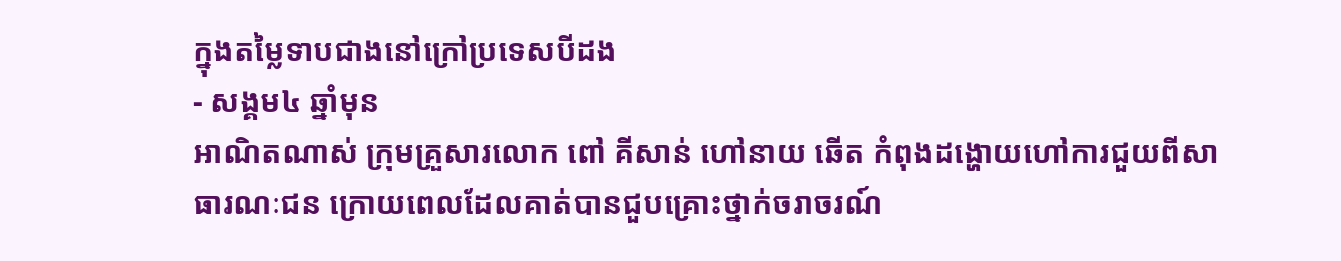ក្នុងតម្លៃទាបជាងនៅក្រៅប្រទេសបីដង
- សង្គម៤ ឆ្នាំមុន
អាណិតណាស់ ក្រុមគ្រួសារលោក ពៅ គីសាន់ ហៅនាយ ឆើត កំពុងដង្ហោយហៅការជួយពីសាធារណៈជន ក្រោយពេលដែលគាត់បានជួបគ្រោះថ្នាក់ចរាចរណ៍